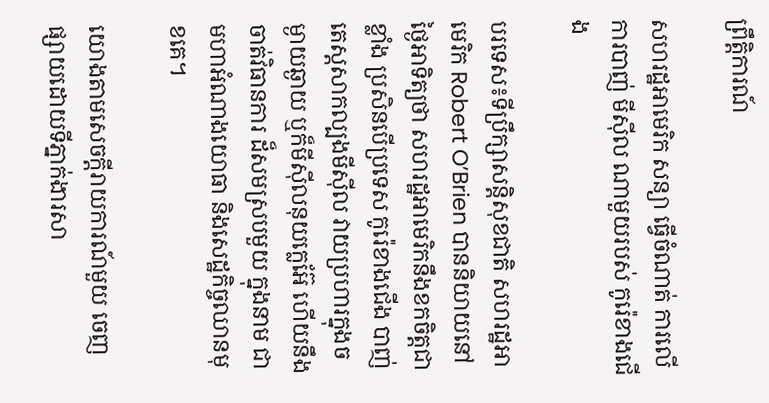ព្រឹត្តិការណ៍

សហរដ្ឋអាមេរិក សន្យា ធ្វើចំណាត់ ការលើការបាញ់ មីស៊ីល ណាមួយរបស់ កូរ៉េខាងជើង

បរទេស៖ទីប្រឹក្សាសន្តិសុខជាតិ សហរដ្ឋអាមេរិក Robert O’Brien បាននិយាយនៅថ្ងៃអាទិត្យថា សហរដ្ឋអាមេរិកនឹងខកចិត្តជាខ្លាំង ប្រសិនបើប្រទេស កូរ៉េខាងជើង បាញ់តេស្តសាកល្បងមីស៊ីល វាយប្រហារក្នុងចម្ងាយឆ្ងាយ ឬក៏មីស៊ីលនុយក្លេអ៊ែ ហើយនឹងចាត់វិធានការ ដ៏សមស្របមួយ ក្នុងនាម ជាមហាអំណាងយោធា និងសេដ្ឋកិច្ចឈានមុខគេ។

យោងតាមសេចក្តីរាយការណ៍មួយ ចេញផ្សាយដោយទីភ្នាក់ងារសា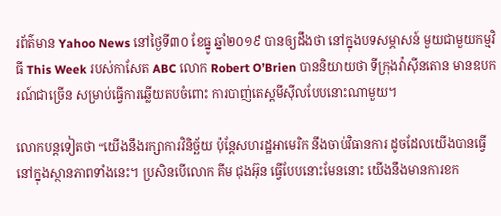រព័ត៌មាន Yahoo News នៅថ្ងៃទី៣០ ខែធ្នូ ឆ្នាំ២០១៩ បានឲ្យដឹងថា នៅក្នុងបទសម្ភាសន៍ មួយជាមួយកម្មវិធី This Week របស់កាសែត ABC លោក Robert O’Brien បាននិយាយថា ទីក្រុងវ៉ាស៊ីនតោន មានឧបករណ៍ជាច្រើន សម្រាប់ធ្វើការឆ្លើយតបចំពោះ ការបាញ់តេស្តមីស៊ីលបែបនោះណាមួយ។

លោកបន្តទៀតថា “យើងនឹងរក្សាការវិនិច្ឆ័យ ប៉ុន្តែសហរដ្ឋអាមេរិក នឹងចាប់វិធានការ ដូចដែលយើងបានធ្វើ នៅក្នុងស្ថានភាពទាំងនេះ។ ប្រសិនបើលោក គីម ជុងអ៊ុន ធ្វើបែបនោះមែននោះ យើងនឹងមានការខក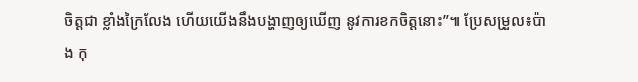ចិត្តជា ខ្លាំងក្រៃលែង ហើយយើងនឹងបង្ហាញឲ្យឃើញ នូវការខកចិត្តនោះ”៕ ប្រែសម្រួល៖ប៉ាង កុ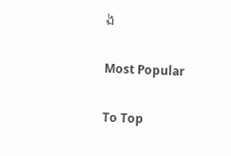ង

Most Popular

To Top